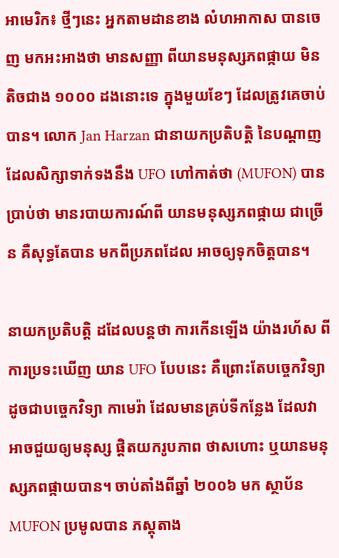អាមេរិក៖ ថ្មីៗនេះ អ្នកតាមដានខាង លំហអាកាស បានចេញ មកអះអាងថា មានសញ្ញា ពីយានមនុស្សភពផ្កាយ មិនតិចជាង ១០០០ ដងនោះទេ ក្នុងមួយខែៗ ដែលត្រូវគេចាប់បាន។ លោក Jan Harzan ជានាយកប្រតិបត្តិ នៃបណ្តាញ ដែលសិក្សាទាក់ទងនឹង UFO ហៅកាត់ថា (MUFON) បានប្រាប់ថា មានរបាយការណ៍ពី យានមនុស្សភពផ្កាយ ជាច្រើន គឺសុទ្ធតែបាន មកពីប្រភពដែល អាចឲ្យទុកចិត្តបាន។

នាយកប្រតិបត្តិ ដដែលបន្តថា ការកើនឡើង យ៉ាងរហ័ស ពីការប្រទះឃើញ យាន UFO បែបនេះ គឺព្រោះតែបច្ចេកវិទ្យា ដូចជាបច្ចេកវិទ្យា កាមេរ៉ា ដែលមានគ្រប់ទីកន្លែង ដែលវា អាចជួយឲ្យមនុស្ស ផ្តិតយករូបភាព ថាសហោះ ឬយានមនុស្សភពផ្កាយបាន។ ចាប់តាំងពីឆ្នាំ ២០០៦ មក ស្ថាប័ន MUFON ប្រមូលបាន ភស្តុតាង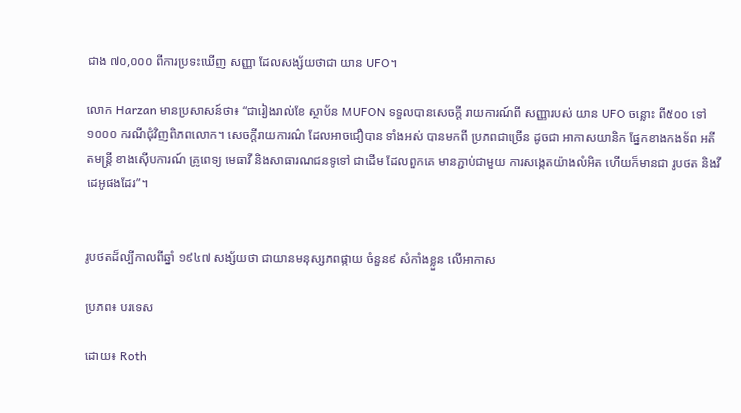ជាង ៧០,០០០ ពីការប្រទះឃើញ សញ្ញា ដែលសង្ស័យថាជា យាន UFO។

លោក Harzan មានប្រសាសន៍ថា៖ “ជារៀងរាល់ខែ ស្ថាប័ន MUFON ទទួលបានសេចក្តី រាយការណ៍ពី សញ្ញារបស់ យាន UFO ចន្លោះ ពី៥០០ ទៅ ១០០០ ករណីជុំវិញពិភពលោក។ សេចក្តីរាយការណ៌ ដែលអាចជឿបាន ទាំងអស់ បានមកពី ប្រភពជាច្រើន ដូចជា អាកាសយានិក ផ្នែកខាងកងទ័ព អតីតមន្រ្តី ខាងស៊ើបការណ៍ គ្រូពេទ្យ មេធាវី និងសាធារណជនទូទៅ ជាដើម ដែលពួកគេ មានភ្ជាប់ជាមួយ ការសង្កេតយ៉ាងលំអិត ហើយក៏មានជា រូបថត និងវីដេអូផងដែរ”។


រូបថតដ៏ល្បីកាលពីឆ្នាំ ១៩៤៧ សង្ស័យថា ជាយានមនុស្សភពផ្កាយ ចំនួន៩ សំកាំងខ្លួន លើអាកាស

ប្រភព៖ បរទេស

ដោយ៖ Roth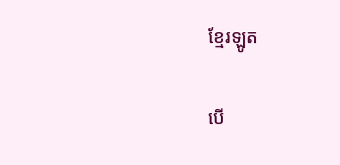ខ្មែរឡូត

បើ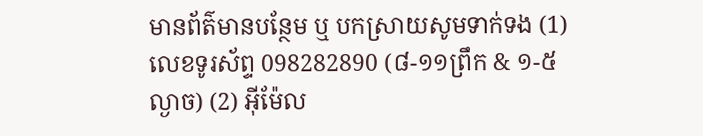មានព័ត៌មានបន្ថែម ឬ បកស្រាយសូមទាក់ទង (1) លេខទូរស័ព្ទ 098282890 (៨-១១ព្រឹក & ១-៥ល្ងាច) (2) អ៊ីម៉ែល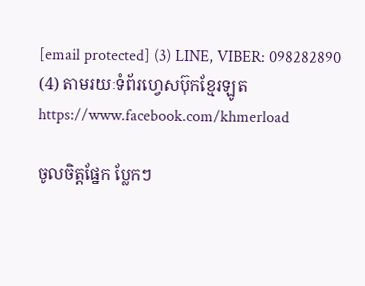[email protected] (3) LINE, VIBER: 098282890 (4) តាមរយៈទំព័រហ្វេសប៊ុកខ្មែរឡូត https://www.facebook.com/khmerload

ចូលចិត្តផ្នែក ប្លែកៗ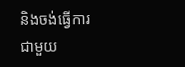និងចង់ធ្វើការជាមួយ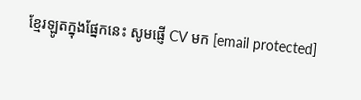ខ្មែរឡូតក្នុងផ្នែកនេះ សូមផ្ញើ CV មក [email protected]